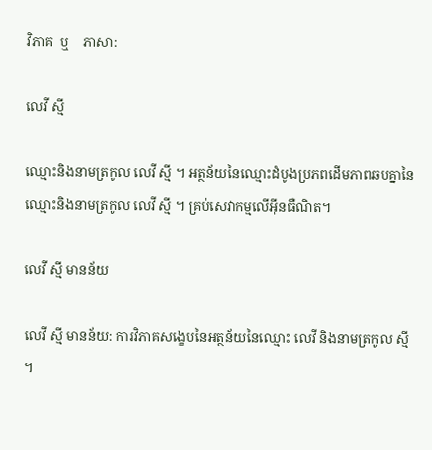វិភាគ  ឬ    ភាសា:

លេវី ស្មី

ឈ្មោះនិងនាមត្រកូល លេវី ស្មី ។ អត្ថន័យនៃឈ្មោះដំបូងប្រភពដើមភាពឆបគ្នានៃឈ្មោះនិងនាមត្រកូល លេវី ស្មី ។ គ្រប់សេវាកម្មលើអ៊ីនធឺណិត។

លេវី ស្មី មានន័យ

លេវី ស្មី មានន័យ: ការវិភាគសង្ខេបនៃអត្ថន័យនៃឈ្មោះ លេវី និងនាមត្រកូល ស្មី ។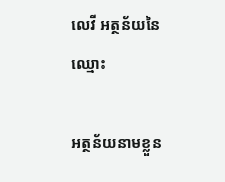លេវី អត្ថន័យនៃឈ្មោះ

អត្ថន័យនាមខ្លួន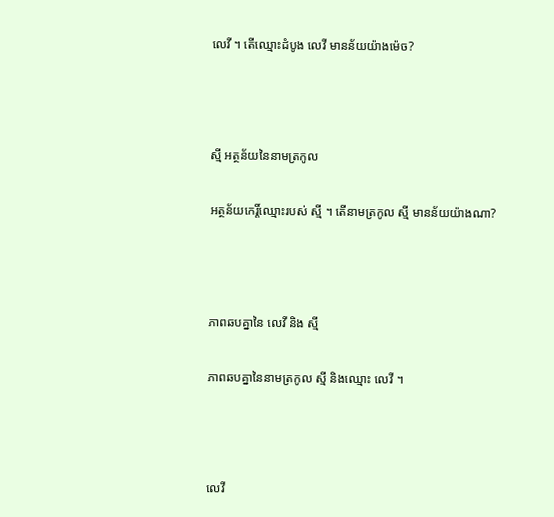លេវី ។ តើឈ្មោះដំបូង លេវី មានន័យយ៉ាងម៉េច?



ស្មី អត្ថន័យនៃនាមត្រកូល

អត្ថន័យកេរ្តិ៍ឈ្មោះរបស់ ស្មី ។ តើនាមត្រកូល ស្មី មានន័យយ៉ាងណា?



ភាពឆបគ្នានៃ លេវី និង ស្មី

ភាពឆបគ្នានៃនាមត្រកូល ស្មី និងឈ្មោះ លេវី ។



លេវី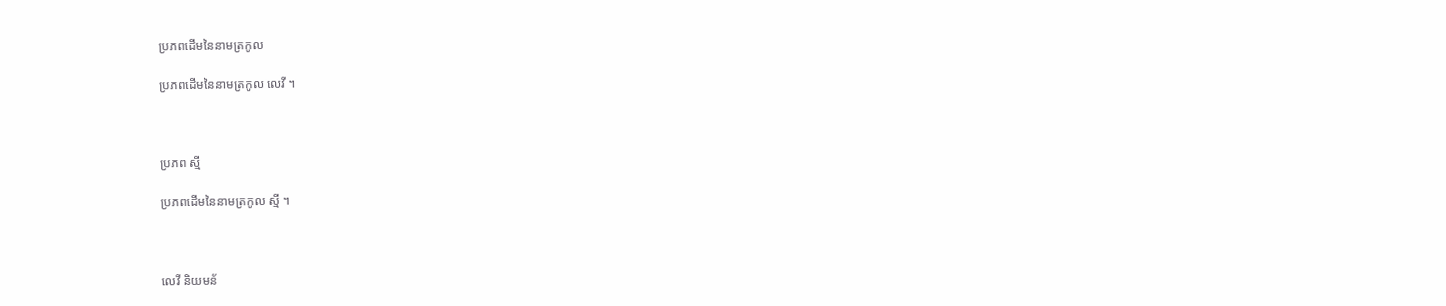ប្រភពដើមនៃនាមត្រកូល

ប្រភពដើមនៃនាមត្រកូល លេវី ។



ប្រភព ស្មី

ប្រភពដើមនៃនាមត្រកូល ស្មី ។



លេវី និយមន័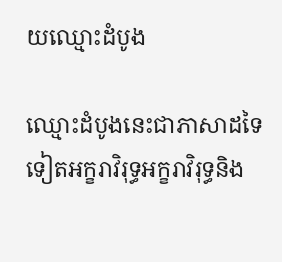យឈ្មោះដំបូង

ឈ្មោះដំបូងនេះជាភាសាដទៃទៀតអក្ខរាវិរុទ្ធអក្ខរាវិរុទ្ធនិង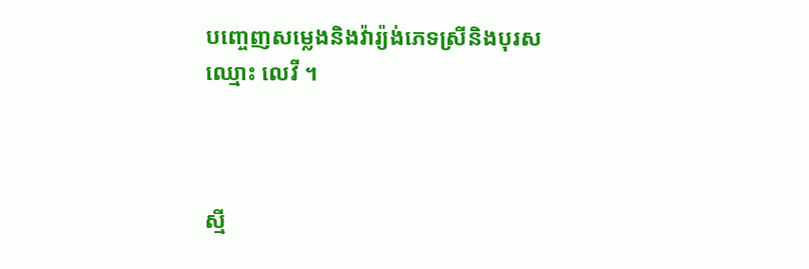បញ្ចេញសម្លេងនិងវ៉ារ្យ៉ង់ភេទស្រីនិងបុរសឈ្មោះ លេវី ។



ស្មី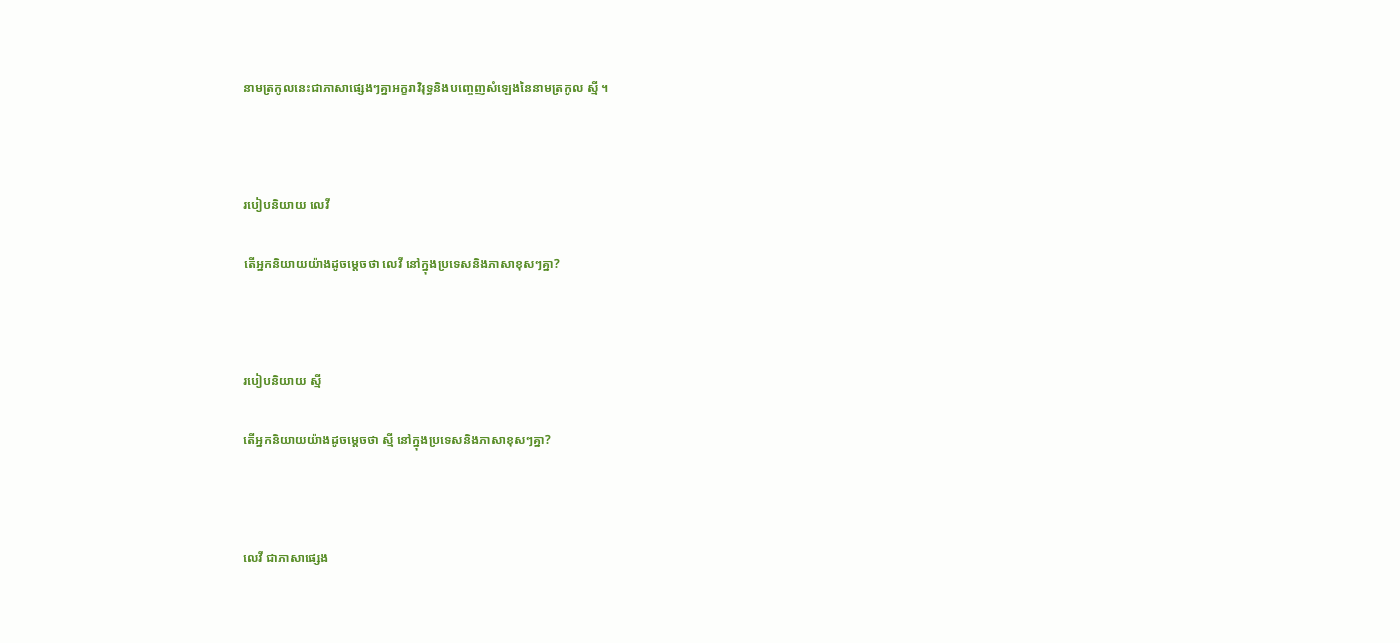នាមត្រកូលនេះជាភាសាផ្សេងៗគ្នាអក្ខរាវិរុទ្ធនិងបញ្ចេញសំឡេងនៃនាមត្រកូល ស្មី ។



របៀបនិយាយ លេវី

តើអ្នកនិយាយយ៉ាងដូចម្តេចថា លេវី នៅក្នុងប្រទេសនិងភាសាខុសៗគ្នា?



របៀបនិយាយ ស្មី

តើអ្នកនិយាយយ៉ាងដូចម្តេចថា ស្មី នៅក្នុងប្រទេសនិងភាសាខុសៗគ្នា?



លេវី ជាភាសាផ្សេង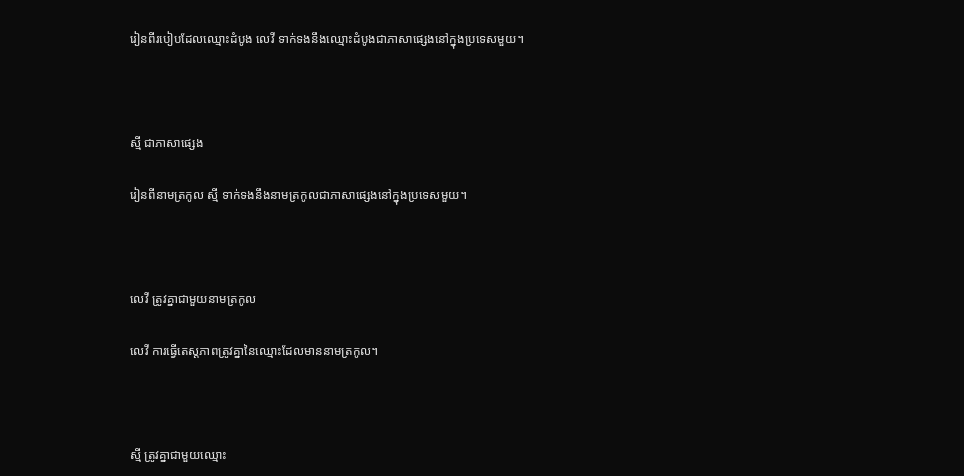រៀនពីរបៀបដែលឈ្មោះដំបូង លេវី ទាក់ទងនឹងឈ្មោះដំបូងជាភាសាផ្សេងនៅក្នុងប្រទេសមួយ។



ស្មី ជាភាសាផ្សេង

រៀនពីនាមត្រកូល ស្មី ទាក់ទងនឹងនាមត្រកូលជាភាសាផ្សេងនៅក្នុងប្រទេសមួយ។



លេវី ត្រូវគ្នាជាមួយនាមត្រកូល

លេវី ការធ្វើតេស្តភាពត្រូវគ្នានៃឈ្មោះដែលមាននាមត្រកូល។



ស្មី ត្រូវគ្នាជាមួយឈ្មោះ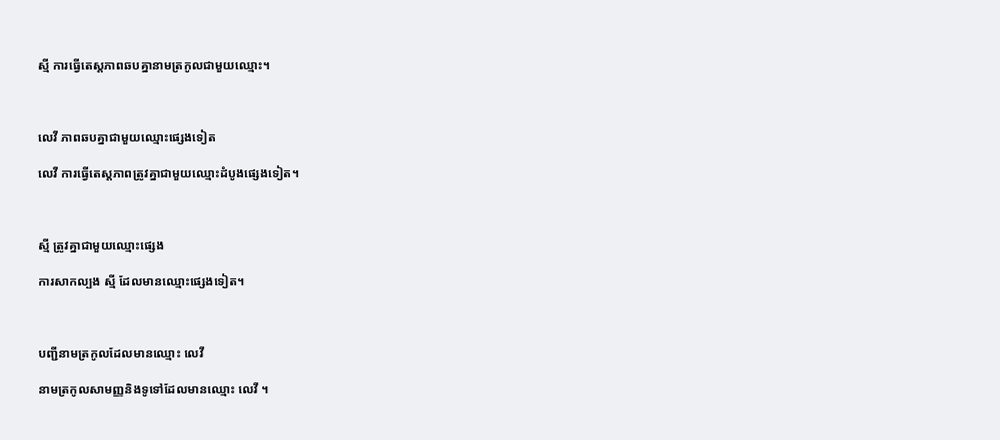ស្មី ការធ្វើតេស្តភាពឆបគ្នានាមត្រកូលជាមួយឈ្មោះ។



លេវី ភាពឆបគ្នាជាមួយឈ្មោះផ្សេងទៀត

លេវី ការធ្វើតេស្តភាពត្រូវគ្នាជាមួយឈ្មោះដំបូងផ្សេងទៀត។



ស្មី ត្រូវគ្នាជាមួយឈ្មោះផ្សេង

ការសាកល្បង ស្មី ដែលមានឈ្មោះផ្សេងទៀត។



បញ្ជីនាមត្រកូលដែលមានឈ្មោះ លេវី

នាមត្រកូលសាមញ្ញនិងទូទៅដែលមានឈ្មោះ លេវី ។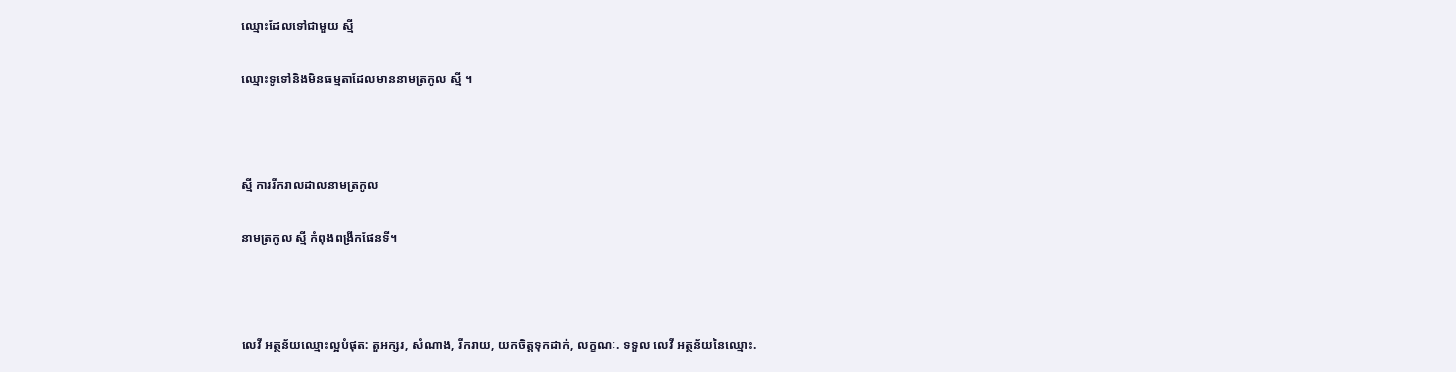ឈ្មោះដែលទៅជាមួយ ស្មី

ឈ្មោះទូទៅនិងមិនធម្មតាដែលមាននាមត្រកូល ស្មី ។



ស្មី ការរីករាលដាលនាមត្រកូល

នាមត្រកូល ស្មី កំពុងពង្រីកផែនទី។



លេវី អត្ថន័យឈ្មោះល្អបំផុត: តួអក្សរ, សំណាង, រីករាយ, យកចិត្តទុកដាក់, លក្ខណៈ. ទទួល លេវី អត្ថន័យនៃឈ្មោះ.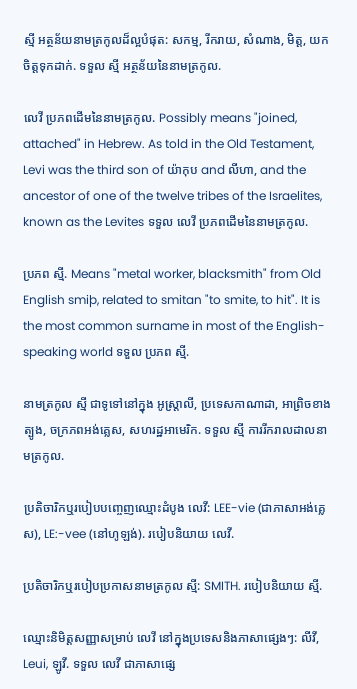ស្មី អត្ថន័យនាមត្រកូលដ៏ល្អបំផុត: សកម្ម, រីករាយ, សំណាង, មិត្ត, យកចិត្តទុកដាក់. ទទួល ស្មី អត្ថន័យនៃនាមត្រកូល.

លេវី ប្រភពដើមនៃនាមត្រកូល. Possibly means "joined, attached" in Hebrew. As told in the Old Testament, Levi was the third son of យ៉ាកុប and លីហា, and the ancestor of one of the twelve tribes of the Israelites, known as the Levites ទទួល លេវី ប្រភពដើមនៃនាមត្រកូល.

ប្រភព ស្មី. Means "metal worker, blacksmith" from Old English smiþ, related to smitan "to smite, to hit". It is the most common surname in most of the English-speaking world ទទួល ប្រភព ស្មី.

នាមត្រកូល ស្មី ជាទូទៅនៅក្នុង អូស្ត្រាលី, ប្រទេសកាណាដា, អាព្រិចខាងត្បូង, ចក្រភពអង់គ្លេស, សហរដ្ឋអាមេរិក. ទទួល ស្មី ការរីករាលដាលនាមត្រកូល.

ប្រតិចារិកឬរបៀបបញ្ចេញឈ្មោះដំបូង លេវី: LEE-vie (ជាភាសាអង់គ្លេស), LE:-vee (នៅហូឡង់). របៀបនិយាយ លេវី.

ប្រតិចារិកឬរបៀបប្រកាសនាមត្រកូល ស្មី: SMITH. របៀបនិយាយ ស្មី.

ឈ្មោះនិមិត្តសញ្ញាសម្រាប់ លេវី នៅក្នុងប្រទេសនិងភាសាផ្សេងៗ: លីវី, Leui, ឡូវី. ទទួល លេវី ជាភាសាផ្សេ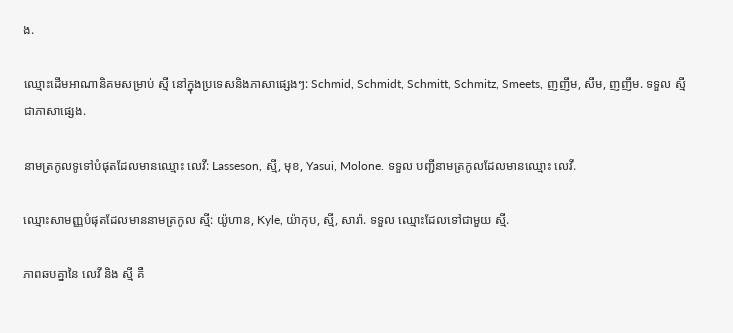ង.

ឈ្មោះដើមអាណានិគមសម្រាប់ ស្មី នៅក្នុងប្រទេសនិងភាសាផ្សេងៗ: Schmid, Schmidt, Schmitt, Schmitz, Smeets, ញញឹម, សឹម, ញញឹម. ទទួល ស្មី ជាភាសាផ្សេង.

នាមត្រកូលទូទៅបំផុតដែលមានឈ្មោះ លេវី: Lasseson, ស្មី, មុខ, Yasui, Molone. ទទួល បញ្ជីនាមត្រកូលដែលមានឈ្មោះ លេវី.

ឈ្មោះសាមញ្ញបំផុតដែលមាននាមត្រកូល ស្មី: យ៉ូហាន, Kyle, យ៉ាកុប, ស្មី, សារ៉ា. ទទួល ឈ្មោះដែលទៅជាមួយ ស្មី.

ភាពឆបគ្នានៃ លេវី និង ស្មី គឺ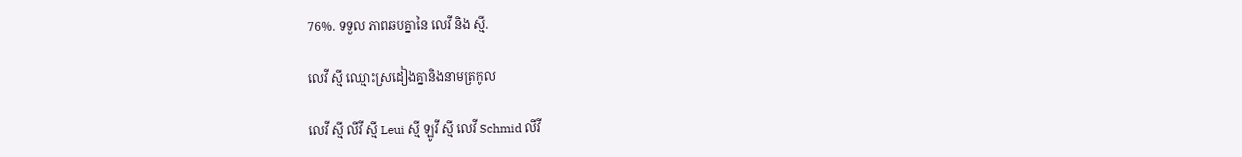76%. ទទួល ភាពឆបគ្នានៃ លេវី និង ស្មី.

លេវី ស្មី ឈ្មោះស្រដៀងគ្នានិងនាមត្រកូល

លេវី ស្មី លីវី ស្មី Leui ស្មី ឡូវី ស្មី លេវី Schmid លីវី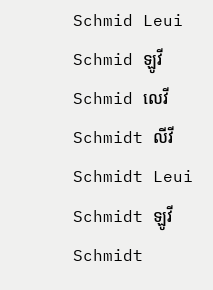Schmid Leui Schmid ឡូវី Schmid លេវី Schmidt លីវី Schmidt Leui Schmidt ឡូវី Schmidt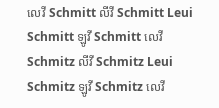លេវី Schmitt លីវី Schmitt Leui Schmitt ឡូវី Schmitt លេវី Schmitz លីវី Schmitz Leui Schmitz ឡូវី Schmitz លេវី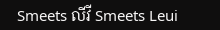Smeets លីវី Smeets Leui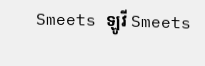Smeets ឡូវី Smeets